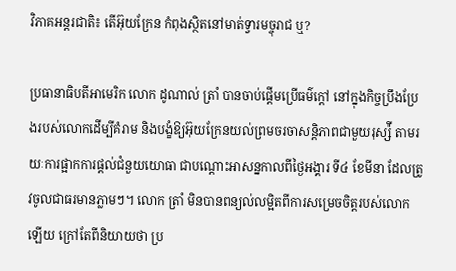វិភាគអន្តរជាតិ៖ តើអ៊ុយក្រែន កំពុងស្ថិតនៅមាត់ទ្វារមច្ចុរាជ ឬ?

ប្រធានាធិបតីអាមេរិក លោក ដូណាល់ ត្រាំ បានចាប់ផ្ដើមប្រើធម៌ក្ដៅ នៅក្នុងកិច្ចប្រឹងប្រែងរបស់លោកដើម្បីគំរាម និងបង្ខំឱ្យអ៊ុយក្រែនយល់ព្រមចរចាសនិ្តភាពជាមួយរុស្ស៉ី តាមរយៈការផ្អាកការផ្ដល់ជំនួយយោធា ជាបណ្ដោះអាសន្នកាលពីថ្ងៃអង្គារ ទី៤ ខែមីនា ដែលត្រូវចូលជាធរមានភ្លាមៗ។ លោក ត្រាំ មិនបានពន្យល់លម្អិតពីការសម្រេចចិត្តរបស់លោកឡើយ ក្រៅតែពីនិយាយថា ប្រ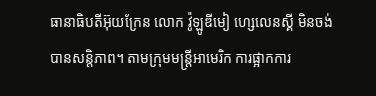ធានាធិបតីអ៊ុយក្រែន លោក វ៉ូឡូឌីមៀ ហ្សេលេនស្គី មិនចង់បានសន្តិភាព។ តាមក្រុមមន្ត្រីអាមេរិក ការផ្អាកការ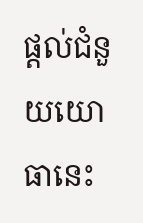ផ្ដល់ជំនួយយោធានេះ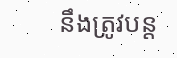នឹងត្រូវបន្ត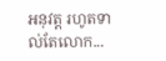អនុវត្ត រហូតទាល់តែលោក...